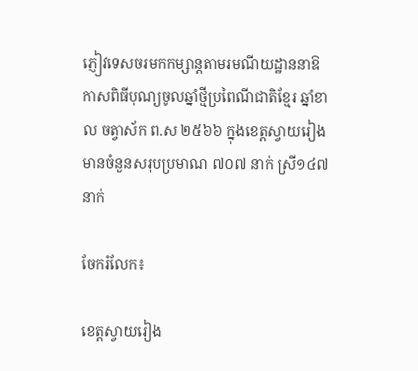ភ្ញៀវទេសចរមកកម្សាន្តតាមរមណីយដ្ឋាននាឱកាសពិធីបុណ្យចូលឆ្នាំថ្មីប្រពៃណីជាតិខ្មែរ ឆ្នាំខាល ចត្វាស័ក ព.ស ២៥៦៦ ក្នុងខេត្តស្វាយរៀង មានចំនួនសរុបប្រមាណ ៧០៧ នាក់ ស្រី១៤៧ នាក់

ចែករំលែក៖

ខេត្តស្វាយរៀង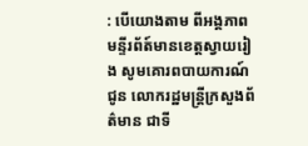: បើយោងតាម ពីអង្គភាពមន្ទីរព័ត៍មានខេត្តស្វាយរៀង សូមគោរពបាយការណ៍ជូន លោករដ្ឋមន្ត្រីក្រសួងព័ត៌មាន ជាទី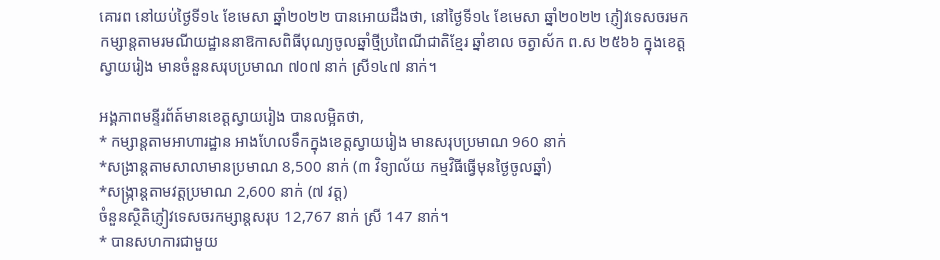គោរព នៅយប់ថ្ងៃទី១៤ ខែមេសា ឆ្នាំ២០២២ បានអោយដឹងថា, នៅថ្ងៃទី១៤ ខែមេសា ឆ្នាំ២០២២ ភ្ញៀវទេសចរមកកម្សាន្តតាមរមណីយដ្ឋាននាឱកាសពិធីបុណ្យចូលឆ្នាំថ្មីប្រពៃណីជាតិខ្មែរ ឆ្នាំខាល ចត្វាស័ក ព.ស ២៥៦៦ ក្នុងខេត្តស្វាយរៀង មានចំនួនសរុបប្រមាណ ៧០៧ នាក់ ស្រី១៤៧ នាក់។

អង្គភាពមន្ទីរព័ត៍មានខេត្តស្វាយរៀង បានលម្អិតថា,
* កម្សាន្តតាមអាហារដ្ឋាន អាងហែលទឹកក្នុងខេត្តស្វាយរៀង មានសរុបប្រមាណ 960 នាក់
*សង្រាន្តតាមសាលាមានប្រមាណ 8,500 នាក់ (៣ វិទ្យាល័យ កម្មវិធីធ្វើមុនថ្ងៃចូលឆ្នាំ)
*សង្ក្រាន្តតាមវត្តប្រមាណ 2,600 នាក់ (៧ វត្ត)
ចំនួនស្ថិតិភ្ញៀវទេសចរកម្សាន្តសរុប 12,767 នាក់ ស្រី 147 នាក់។
* បានសហការជាមួយ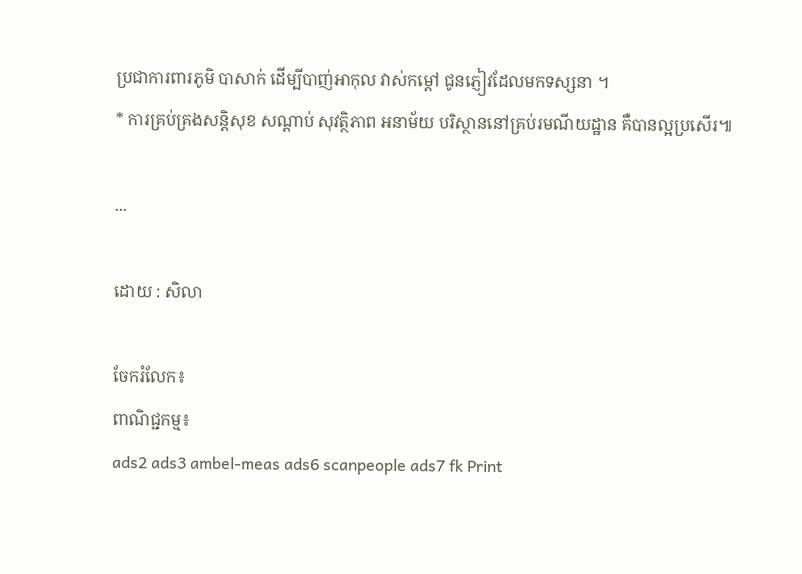ប្រជាការពារភូមិ បាសាក់ ដើម្បីបាញ់អាកុល វាស់កម្តៅ ជូនភ្ញៀវដែលមកទស្សនា ។
* ការគ្រប់គ្រងសន្តិសុខ សណ្តាប់ សុវត្ថិភាព អនាម័យ បរិស្ថាននៅគ្រប់រមណីយដ្ឋាន គឺបានល្អប្រសើរ៕

...

ដោយ : សិលា

ចែករំលែក៖
ពាណិជ្ជកម្ម៖
ads2 ads3 ambel-meas ads6 scanpeople ads7 fk Print